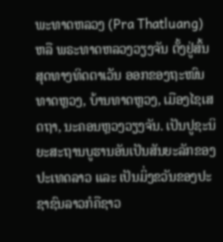ພະທາດຫລວງ (Pra Thatluang) ຫລື ພຣະທາດຫລວງວຽງຈັນ ຕັ້ງຢູ່ສົ້ນສຸດທາງທິດຕາເວັນ ອອກຂອງຖະໜົນທາດຫຼວງ, ບ້ານທາດຫຼວງ, ເມືອງໄຊເສດຖາ, ນະຄອນຫຼວງວຽງຈັນ. ເປັນປູຊະນິຍະສະຖານບູຮານອັນເປັນສັນຍະລັກຂອງປະເທດລາວ ແລະ ເປັນມິ່ງຂວັນຂອງປະ ຊາຊົນລາວກໍຄືຊາວ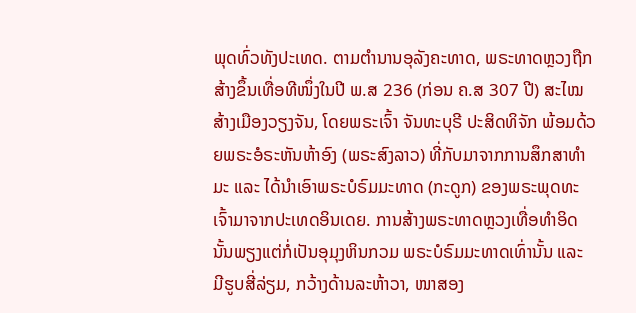ພຸດທົ່ວທັງປະເທດ. ຕາມຕຳນານອຸລັງຄະທາດ, ພຣະທາດຫຼວງຖືກສ້າງຂຶ້ນເທື່ອທີໜຶ່ງໃນປີ ພ.ສ 236 (ກ່ອນ ຄ.ສ 307 ປີ) ສະໄໝສ້າງເມືອງວຽງຈັນ, ໂດຍພຣະເຈົ້າ ຈັນທະບຸຣີ ປະສິດທິຈັກ ພ້ອມດ້ວຍພຣະອໍຣະຫັນຫ້າອົງ (ພຣະສົງລາວ) ທີ່ກັບມາຈາກການສຶກສາທຳມະ ແລະ ໄດ້ນຳເອົາພຣະບໍຣົມມະທາດ (ກະດູກ) ຂອງພຣະພຸດທະເຈົ້າມາຈາກປະເທດອິນເດຍ. ການສ້າງພຣະທາດຫຼວງເທື່ອທຳອິດນັ້ນພຽງແຕ່ກໍ່ເປັນອຸມຸງຫິນກວມ ພຣະບໍຣົມມະທາດເທົ່ານັ້ນ ແລະ ມີຮູບສີ່ລ່ຽມ, ກວ້າງດ້ານລະຫ້າວາ, ໜາສອງ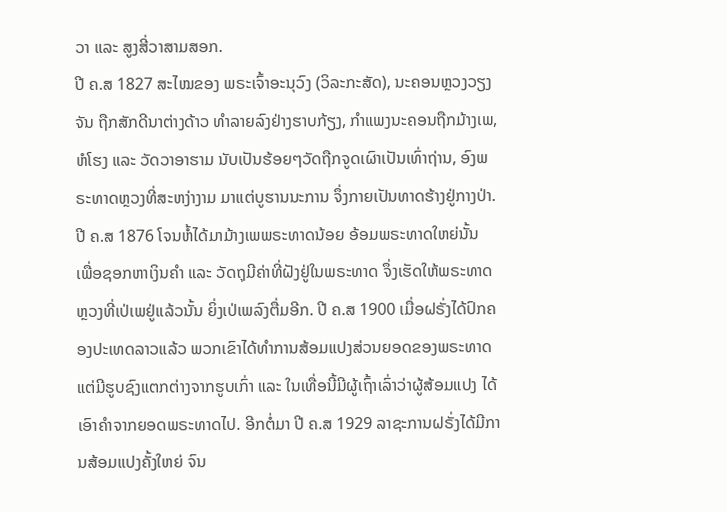ວາ ແລະ ສູງສີ່ວາສາມສອກ.
ປີ ຄ.ສ 1827 ສະໄໝຂອງ ພຣະເຈົ້າອະນຸວົງ (ວິລະກະສັດ), ນະຄອນຫຼວງວຽງຈັນ ຖືກສັກດີນາຕ່າງດ້າວ ທຳລາຍລົງຢ່າງຮາບກ້ຽງ, ກຳແພງນະຄອນຖືກມ້າງເພ, ຫໍໂຮງ ແລະ ວັດວາອາຮາມ ນັບເປັນຮ້ອຍໆວັດຖືກຈູດເຜົາເປັນເທົ່າຖ່ານ, ອົງພຣະທາດຫຼວງທີ່ສະຫງ່າງາມ ມາແຕ່ບູຮານນະການ ຈຶ່ງກາຍເປັນທາດຮ້າງຢູ່ກາງປ່າ. ປີ ຄ.ສ 1876 ໂຈນຫໍ້ໄດ້ມາມ້າງເພພຣະທາດນ້ອຍ ອ້ອມພຣະທາດໃຫຍ່ນັ້ນ ເພື່ອຊອກຫາເງິນຄຳ ແລະ ວັດຖຸມີຄ່າທີ່ຝັງຢູ່ໃນພຣະທາດ ຈຶ່ງເຮັດໃຫ້ພຣະທາດຫຼວງທີ່ເປ່ເພຢູ່ແລ້ວນັ້ນ ຍິ່ງເປ່ເພລົງຕື່ມອີກ. ປີ ຄ.ສ 1900 ເມື່ອຝຣັ່ງໄດ້ປົກຄອງປະເທດລາວແລ້ວ ພວກເຂົາໄດ້ທຳການສ້ອມແປງສ່ວນຍອດຂອງພຣະທາດ ແຕ່ມີຮູບຊົງແຕກຕ່າງຈາກຮູບເກົ່າ ແລະ ໃນເທື່ອນີ້ມີຜູ້ເຖົ້າເລົ່າວ່າຜູ້ສ້ອມແປງ ໄດ້ເອົາຄຳຈາກຍອດພຣະທາດໄປ. ອີກຕໍ່ມາ ປີ ຄ.ສ 1929 ລາຊະການຝຣັ່ງໄດ້ມີການສ້ອມແປງຄັ້ງໃຫຍ່ ຈົນ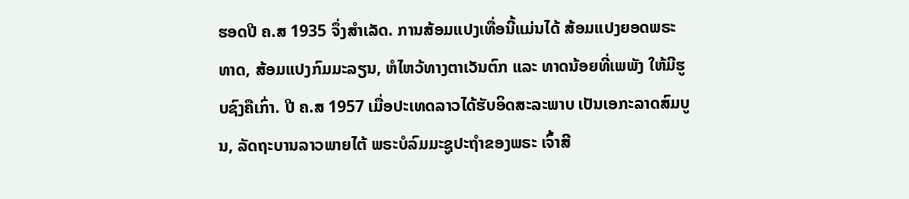ຮອດປີ ຄ.ສ 1935 ຈຶ່ງສຳເລັດ. ການສ້ອມແປງເທື່ອນີ້ແມ່ນໄດ້ ສ້ອມແປງຍອດພຣະທາດ, ສ້ອມແປງກົມມະລຽນ, ຫໍໄຫວ້ທາງຕາເວັນຕົກ ແລະ ທາດນ້ອຍທີ່ເພພັງ ໃຫ້ມີຮູບຊົງຄືເກົ່າ. ປີ ຄ.ສ 1957 ເມື່ອປະເທດລາວໄດ້ຮັບອິດສະລະພາບ ເປັນເອກະລາດສົມບູນ, ລັດຖະບານລາວພາຍໄຕ້ ພຣະບໍລົມມະຊູປະຖຳຂອງພຣະ ເຈົ້າສີ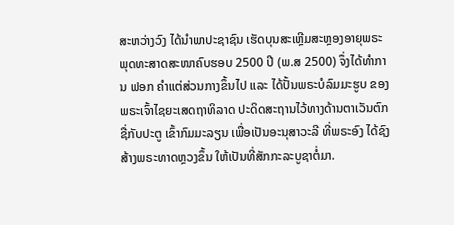ສະຫວ່າງວົງ ໄດ້ນຳພາປະຊາຊົນ ເຮັດບຸນສະເຫຼີມສະຫຼອງອາຍຸພຣະພຸດທະສາດສະໜາຄົບຮອບ 2500 ປີ (ພ.ສ 2500) ຈຶ່ງໄດ້ທຳການ ຟອກ ຄຳແຕ່ສ່ວນກາງຂຶ້ນໄປ ແລະ ໄດ້ປັ້ນພຣະບໍລົມມະຮູບ ຂອງພຣະເຈົ້າໄຊຍະເສດຖາທິລາດ ປະດິດສະຖານໄວ້ທາງດ້ານຕາເວັນຕົກ ຊື່ກັບປະຕູ ເຂົ້າກົມມະລຽນ ເພື່ອເປັນອະນຸສາວະລີ ທີ່ພຣະອົງ ໄດ້ຊົງສ້າງພຣະທາດຫຼວງຂຶ້ນ ໃຫ້ເປັນທີ່ສັກກະລະບູຊາຕໍ່ມາ.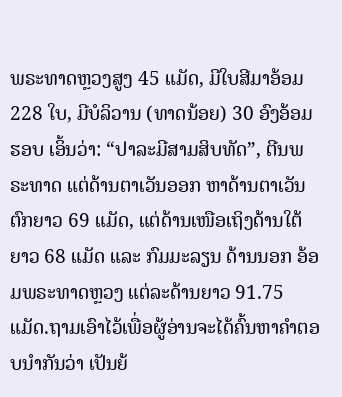ພຣະທາດຫຼວງສູງ 45 ແມັດ, ມີໃບສີມາອ້ອມ 228 ໃບ, ມີບໍລິວານ (ທາດນ້ອຍ) 30 ອົງອ້ອມຮອບ ເອິ້ນວ່າ: “ປາລະມີສາມສິບທັດ”, ຕີນພຣະທາດ ແຕ່ດ້ານຕາເວັນອອກ ຫາດ້ານຕາເວັນຕົກຍາວ 69 ແມັດ, ແຕ່ດ້ານເໜືອເຖິງດ້ານໃຕ້ຍາວ 68 ແມັດ ແລະ ກົມມະລຽນ ດ້ານນອກ ອ້ອມພຣະທາດຫຼວງ ແຕ່ລະດ້ານຍາວ 91.75 ແມັດ.ຖາມເອົາໄວ້ເພື່ອຜູ້ອ່ານຈະໄດ້ຄົ້ນຫາຄຳຕອບນຳກັນວ່າ ເປັນຍ້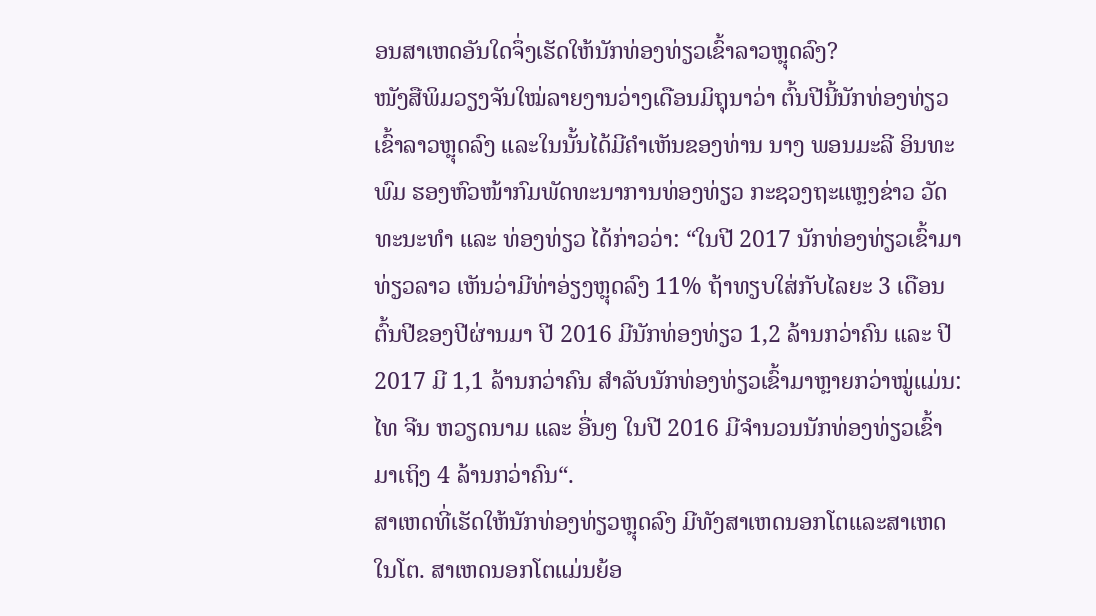ອນສາເຫດອັນໃດຈຶ່ງເຮັດໃຫ້ນັກທ່ອງທ່ຽວເຂົ້າລາວຫຼຸດລົງ?
ໜັງສືພິມວຽງຈັນໃໝ່ລາຍງານວ່າງເດືອນມິຖຸນາວ່າ ຕົ້ນປີນີ້ນັກທ່ອງທ່ຽວເຂົ້າລາວຫຼຸດລົງ ແລະໃນນັ້ນໄດ້ມີຄຳເຫັນຂອງທ່ານ ນາງ ພອນມະລີ ອິນທະພົມ ຮອງຫົວໜ້າກົມພັດທະນາການທ່ອງທ່ຽວ ກະຊວງຖະແຫຼງຂ່າວ ວັດທະນະທຳ ແລະ ທ່ອງທ່ຽວ ໄດ້ກ່າວວ່າ: “ໃນປີ 2017 ນັກທ່ອງທ່ຽວເຂົ້າມາທ່ຽວລາວ ເຫັນວ່າມີທ່າອ່ຽງຫຼຸດລົງ 11% ຖ້າທຽບໃສ່ກັບໄລຍະ 3 ເດືອນຕົ້ນປີຂອງປີຜ່ານມາ ປີ 2016 ມີນັກທ່ອງທ່ຽວ 1,2 ລ້ານກວ່າຄົນ ແລະ ປີ 2017 ມີ 1,1 ລ້ານກວ່າຄົນ ສຳລັບນັກທ່ອງທ່ຽວເຂົ້າມາຫຼາຍກວ່າໝູ່ແມ່ນ: ໄທ ຈີນ ຫວຽດນາມ ແລະ ອື່ນໆ ໃນປີ 2016 ມີຈຳນວນນັກທ່ອງທ່ຽວເຂົ້າມາເຖິງ 4 ລ້ານກວ່າຄົນ“.
ສາເຫດທີ່ເຮັດໃຫ້ນັກທ່ອງທ່ຽວຫຼຸດລົງ ມີທັງສາເຫດນອກໂຕແລະສາເຫດໃນໂຕ. ສາເຫດນອກໂຕແມ່ນຍ້ອ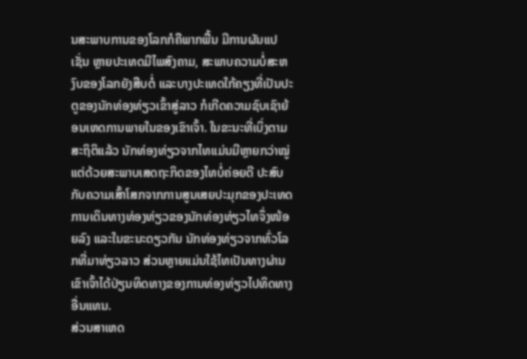ນສະພາບການຂອງໂລກກໍຄືພາກພື້ນ ມີການຜັນແປ ເຊັ່ນ ຫຼາຍປະເທດມີໄພສົງຄາມ, ສະພາບຄວາມບໍ່ສະຫງົບຂອງໂລກຍັງສືບຕໍ່ ແລະບາງປະເທດໃກ້ຄຽງທີ່ເປັນປະຕູຂອງນັກທ່ອງທ່ຽວເຂົ້າສູ່ລາວ ກໍເກີດຄວາມຊົບເຊົາຍ້ອນເຫດການພາຍໃນຂອງເຂົາເຈົ້າ. ໃນຂະນະທີ່ເບິ່ງຕາມສະຖິຕິແລ້ວ ນັກທ່ອງທ່ຽວຈາກໄທແມ່ນມີຫຼາຍກວ່າໝູ່ ແຕ່ດ້ວຍສະພາບເສດຖະກິດຂອງໄທບໍ່ຄ່ອຍດີ ປະສົບກັບຄວາມເສົ້າໂສກຈາກການສູນເສຍປະມຸກຂອງປະເທດ ການເດິນທາງທ່ອງທ່ຽວຂອງນັກທ່ອງທ່ຽວໄທຈຶ່ງໜ້ອຍລົງ ແລະໃນຂະນະດຽວກັນ ນັກທ່ອງທ່ຽວຈາກທົ່ວໂລກທີ່ມາທ່ຽວລາວ ສ່ວນຫຼາຍແມ່ນໃຊ້ໄທເປັນທາງຜ່ານ ເຂົາເຈົ້າໄດ້ປ່ຽນທິດທາງຂອງການທ່ອງທ່ຽວໄປທິດທາງອື່ນແທນ.
ສ່ວນສາເຫດ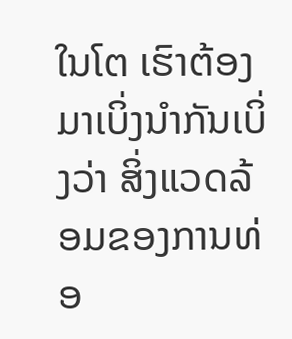ໃນໂຕ ເຮົາຕ້ອງມາເບິ່ງນຳກັນເບິ່ງວ່າ ສິ່ງແວດລ້ອມຂອງການທ່ອ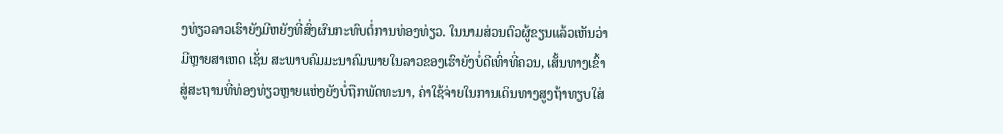ງທ່ຽວລາວເຮົາຍັງມີຫຍັງທີ່ສົ່ງຜົນກະທົບຕໍ່ການທ່ອງທ່ຽວ. ໃນນາມສ່ວນຕົວຜູ້ຂຽນແລ້ວເຫັນວ່າມີຫຼາຍສາເຫດ ເຊັ່ນ ສະພາບຄົມມະນາຄົມພາຍໃນລາວຂອງເຮົາຍັງບໍ່ດີເທົ່າທີ່ຄວນ, ເສັ້ນທາງເຂົ້າສູ່ສະຖານທີ່ທ່ອງທ່ຽວຫຼາຍແຫ່ງຍັງບໍ່ຖືກພັດທະນາ, ຄ່າໃຊ້ຈ່າຍໃນການເດິນທາງສູງຖ້າທຽບໃສ່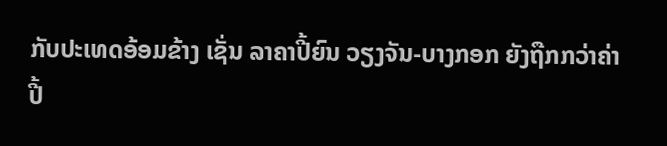ກັບປະເທດອ້ອມຂ້າງ ເຊັ່ນ ລາຄາປີ້ຍົນ ວຽງຈັນ-ບາງກອກ ຍັງຖືກກວ່າຄ່າປີ້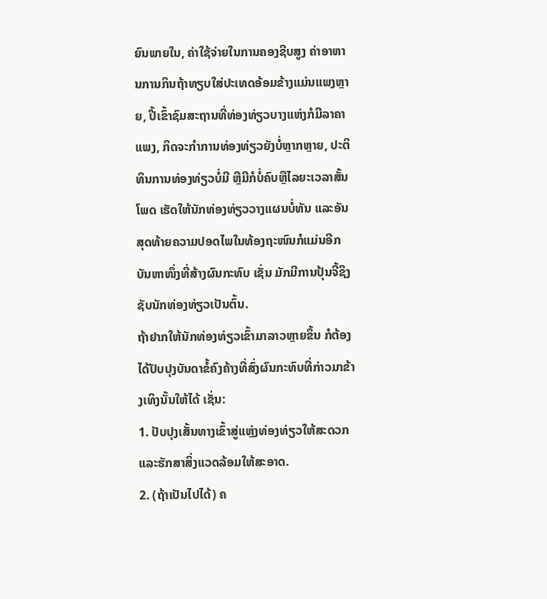ຍົນພາຍໃນ, ຄ່າໃຊ້ຈ່າຍໃນການຄອງຊີບສູງ ຄ່າອາຫານການກິນຖ້າທຽບໃສ່ປະເທດອ້ອມຂ້າງແມ່ນແພງຫຼາຍ, ປີ້ເຂົ້າຊົມສະຖານທີ່ທ່ອງທ່ຽວບາງແຫ່ງກໍມີລາຄາແພງ, ກິດຈະກຳການທ່ອງທ່ຽວຍັງບໍ່ຫຼາກຫຼາຍ, ປະຕິທິນການທ່ອງທ່ຽວບໍ່ມີ ຫຼືມີກໍບໍ່ຄົບຫຼືໄລຍະເວລາສັ້ນໂພດ ເຮັດໃຫ້ນັກທ່ອງທ່ຽວວາງແຜນບໍ່ທັນ ແລະອັນສຸດທ້າຍຄວາມປອດໄພໃນທ້ອງຖະໜົນກໍແມ່ນອີກບັນຫາໜຶ່ງທີ່ສ້າງຜົນກະທົບ ເຊັ່ນ ມັກມີການປຸ້ນຈີ້ຊິງຊັບນັກທ່ອງທ່ຽວເປັນຕົ້ນ.
ຖ້າຢາກໃຫ້ນັກທ່ອງທ່ຽວເຂົ້າມາລາວຫຼາຍຂຶ້ນ ກໍຕ້ອງໄດ້ປັບປຸງບັນດາຂໍ້ຄົງຄ້າງທີ່ສົ່ງຜົນກະທົບທີ່ກ່າວມາຂ້າງເທິງນັ້ນໃຫ້ໄດ້ ເຊັ່ນ:
1. ປັບປຸງເສັ້ນທາງເຂົ້າສູ່ແຫຼ່ງທ່ອງທ່ຽວໃຫ້ສະດວກ ແລະຮັກສາສິ່ງແວດລ້ອມໃຫ້ສະອາດ.
2. (ຖ້າເປັນໄປໄດ້) ຄ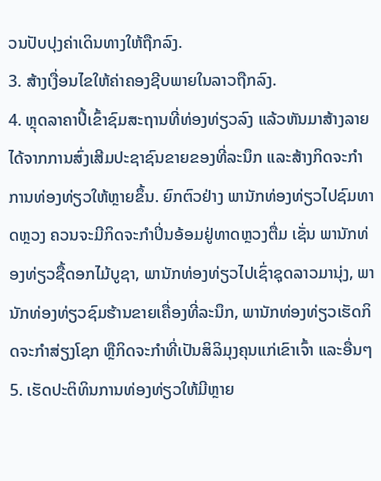ວນປັບປຸງຄ່າເດິນທາງໃຫ້ຖືກລົງ.
3. ສ້າງເງື່ອນໄຂໃຫ້ຄ່າຄອງຊີບພາຍໃນລາວຖືກລົງ.
4. ຫຼຸດລາຄາປີ້ເຂົ້າຊົມສະຖານທີ່ທ່ອງທ່ຽວລົງ ແລ້ວຫັນມາສ້າງລາຍໄດ້ຈາກການສົ່ງເສີມປະຊາຊົນຂາຍຂອງທີ່ລະນຶກ ແລະສ້າງກິດຈະກຳການທ່ອງທ່ຽວໃຫ້ຫຼາຍຂຶ້ນ. ຍົກຕົວຢ່າງ ພານັກທ່ອງທ່ຽວໄປຊົມທາດຫຼວງ ຄວນຈະມີກິດຈະກຳປິ່ນອ້ອມຢູ່ທາດຫຼວງຕື່ມ ເຊັ່ນ ພານັກທ່ອງທ່ຽວຊື້ດອກໄມ້ບູຊາ, ພານັກທ່ອງທ່ຽວໄປເຊົ່າຊຸດລາວມານຸ່ງ, ພານັກທ່ອງທ່ຽວຊົມຮ້ານຂາຍເຄື່ອງທີ່ລະນຶກ, ພານັກທ່ອງທ່ຽວເຮັດກິດຈະກຳສ່ຽງໂຊກ ຫຼືກິດຈະກຳທີ່ເປັນສິລິມຸງຄຸນແກ່ເຂົາເຈົ້າ ແລະອື່ນໆ
5. ເຮັດປະຕິທິນການທ່ອງທ່ຽວໃຫ້ມີຫຼາຍ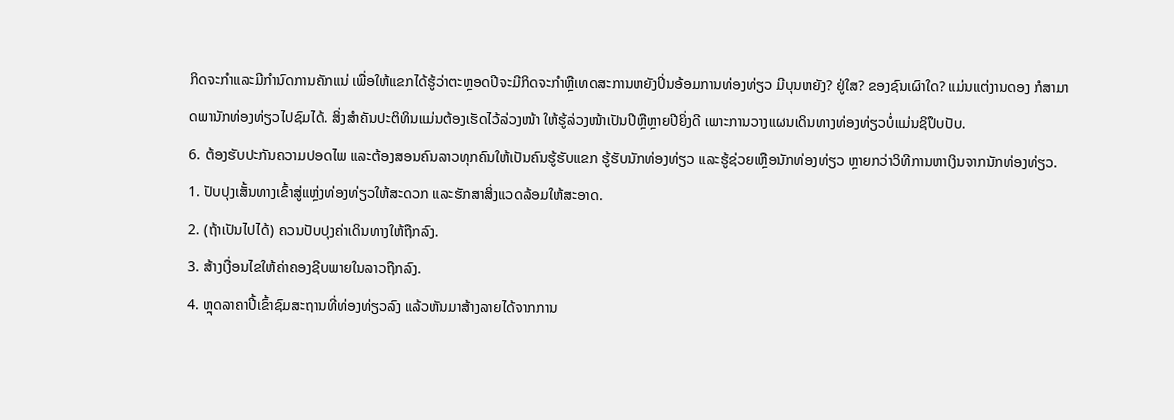ກິດຈະກຳແລະມີກຳນົດການຄັກແນ່ ເພື່ອໃຫ້ແຂກໄດ້ຮູ້ວ່າຕະຫຼອດປີຈະມີກິດຈະກຳຫຼືເທດສະການຫຍັງປິ່ນອ້ອມການທ່ອງທ່ຽວ ມີບຸນຫຍັງ? ຢູ່ໃສ? ຂອງຊົນເຜົາໃດ? ແມ່ນແຕ່ງານດອງ ກໍສາມາດພານັກທ່ອງທ່ຽວໄປຊົມໄດ້. ສິ່ງສຳຄັນປະຕິທິນແມ່ນຕ້ອງເຮັດໄວ້ລ່ວງໜ້າ ໃຫ້ຮູ້ລ່ວງໜ້າເປັນປີຫຼືຫຼາຍປີຍິ່ງດີ ເພາະການວາງແຜນເດິນທາງທ່ອງທ່ຽວບໍ່ແມ່ນຊິປຶບປັບ.
6. ຕ້ອງຮັບປະກັນຄວາມປອດໄພ ແລະຕ້ອງສອນຄົນລາວທຸກຄົນໃຫ້ເປັນຄົນຮູ້ຮັບແຂກ ຮູ້ຮັບນັກທ່ອງທ່ຽວ ແລະຮູ້ຊ່ວຍເຫຼືອນັກທ່ອງທ່ຽວ ຫຼາຍກວ່າວິທີການຫາເງິນຈາກນັກທ່ອງທ່ຽວ.
1. ປັບປຸງເສັ້ນທາງເຂົ້າສູ່ແຫຼ່ງທ່ອງທ່ຽວໃຫ້ສະດວກ ແລະຮັກສາສິ່ງແວດລ້ອມໃຫ້ສະອາດ.
2. (ຖ້າເປັນໄປໄດ້) ຄວນປັບປຸງຄ່າເດິນທາງໃຫ້ຖືກລົງ.
3. ສ້າງເງື່ອນໄຂໃຫ້ຄ່າຄອງຊີບພາຍໃນລາວຖືກລົງ.
4. ຫຼຸດລາຄາປີ້ເຂົ້າຊົມສະຖານທີ່ທ່ອງທ່ຽວລົງ ແລ້ວຫັນມາສ້າງລາຍໄດ້ຈາກການ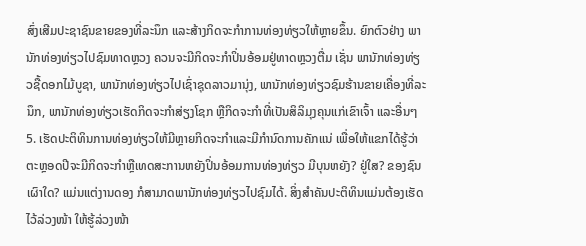ສົ່ງເສີມປະຊາຊົນຂາຍຂອງທີ່ລະນຶກ ແລະສ້າງກິດຈະກຳການທ່ອງທ່ຽວໃຫ້ຫຼາຍຂຶ້ນ. ຍົກຕົວຢ່າງ ພານັກທ່ອງທ່ຽວໄປຊົມທາດຫຼວງ ຄວນຈະມີກິດຈະກຳປິ່ນອ້ອມຢູ່ທາດຫຼວງຕື່ມ ເຊັ່ນ ພານັກທ່ອງທ່ຽວຊື້ດອກໄມ້ບູຊາ, ພານັກທ່ອງທ່ຽວໄປເຊົ່າຊຸດລາວມານຸ່ງ, ພານັກທ່ອງທ່ຽວຊົມຮ້ານຂາຍເຄື່ອງທີ່ລະນຶກ, ພານັກທ່ອງທ່ຽວເຮັດກິດຈະກຳສ່ຽງໂຊກ ຫຼືກິດຈະກຳທີ່ເປັນສິລິມຸງຄຸນແກ່ເຂົາເຈົ້າ ແລະອື່ນໆ
5. ເຮັດປະຕິທິນການທ່ອງທ່ຽວໃຫ້ມີຫຼາຍກິດຈະກຳແລະມີກຳນົດການຄັກແນ່ ເພື່ອໃຫ້ແຂກໄດ້ຮູ້ວ່າຕະຫຼອດປີຈະມີກິດຈະກຳຫຼືເທດສະການຫຍັງປິ່ນອ້ອມການທ່ອງທ່ຽວ ມີບຸນຫຍັງ? ຢູ່ໃສ? ຂອງຊົນເຜົາໃດ? ແມ່ນແຕ່ງານດອງ ກໍສາມາດພານັກທ່ອງທ່ຽວໄປຊົມໄດ້. ສິ່ງສຳຄັນປະຕິທິນແມ່ນຕ້ອງເຮັດໄວ້ລ່ວງໜ້າ ໃຫ້ຮູ້ລ່ວງໜ້າ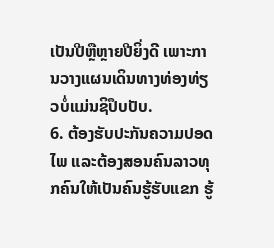ເປັນປີຫຼືຫຼາຍປີຍິ່ງດີ ເພາະການວາງແຜນເດິນທາງທ່ອງທ່ຽວບໍ່ແມ່ນຊິປຶບປັບ.
6. ຕ້ອງຮັບປະກັນຄວາມປອດໄພ ແລະຕ້ອງສອນຄົນລາວທຸກຄົນໃຫ້ເປັນຄົນຮູ້ຮັບແຂກ ຮູ້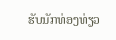ຮັບນັກທ່ອງທ່ຽວ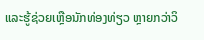ແລະຮູ້ຊ່ວຍເຫຼືອນັກທ່ອງທ່ຽວ ຫຼາຍກວ່າວິ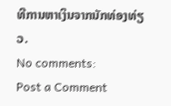ທີການຫາເງິນຈາກນັກທ່ອງທ່ຽວ.
No comments:
Post a Comment